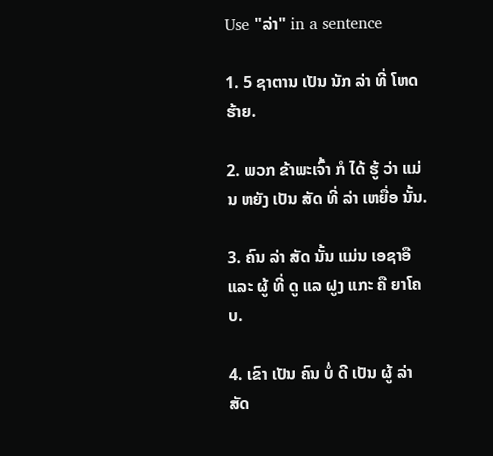Use "ລ່າ" in a sentence

1. 5 ຊາຕານ ເປັນ ນັກ ລ່າ ທີ່ ໂຫດ ຮ້າຍ.

2. ພວກ ຂ້າພະເຈົ້າ ກໍ ໄດ້ ຮູ້ ວ່າ ແມ່ນ ຫຍັງ ເປັນ ສັດ ທີ່ ລ່າ ເຫຍື່ອ ນັ້ນ.

3. ຄົນ ລ່າ ສັດ ນັ້ນ ແມ່ນ ເອຊາອື ແລະ ຜູ້ ທີ່ ດູ ແລ ຝູງ ແກະ ຄື ຍາໂຄບ.

4. ເຂົາ ເປັນ ຄົນ ບໍ່ ດີ ເປັນ ຜູ້ ລ່າ ສັດ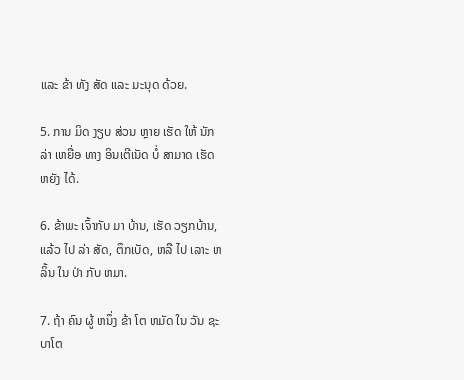ແລະ ຂ້າ ທັງ ສັດ ແລະ ມະນຸດ ດ້ວຍ.

5. ການ ມິດ ງຽບ ສ່ວນ ຫຼາຍ ເຮັດ ໃຫ້ ນັກ ລ່າ ເຫຍື່ອ ທາງ ອິນເຕີເນັດ ບໍ່ ສາມາດ ເຮັດ ຫຍັງ ໄດ້.

6. ຂ້າພະ ເຈົ້າກັບ ມາ ບ້ານ, ເຮັດ ວຽກບ້ານ, ແລ້ວ ໄປ ລ່າ ສັດ, ຕຶກເບັດ, ຫລື ໄປ ເລາະ ຫລິ້ນ ໃນ ປ່າ ກັບ ຫມາ.

7. ຖ້າ ຄົນ ຜູ້ ຫນຶ່ງ ຂ້າ ໂຕ ຫມັດ ໃນ ວັນ ຊະບາໂຕ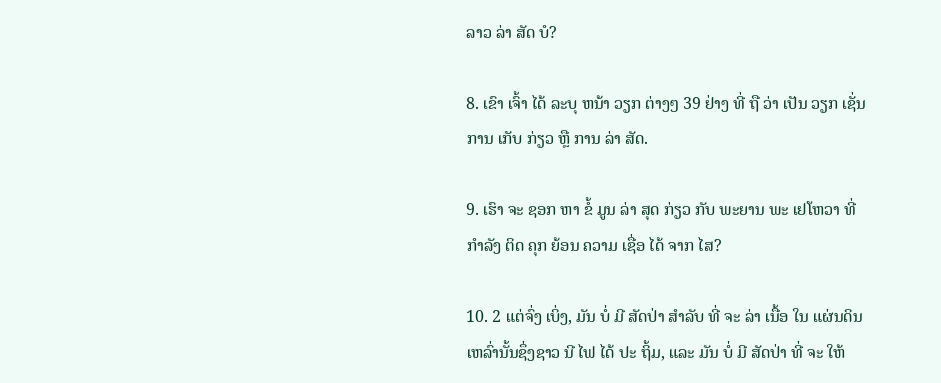ລາວ ລ່າ ສັດ ບໍ?

8. ເຂົາ ເຈົ້າ ໄດ້ ລະບຸ ຫນ້າ ວຽກ ຕ່າງໆ 39 ຢ່າງ ທີ່ ຖື ວ່າ ເປັນ ວຽກ ເຊັ່ນ ການ ເກັບ ກ່ຽວ ຫຼື ການ ລ່າ ສັດ.

9. ເຮົາ ຈະ ຊອກ ຫາ ຂໍ້ ມູນ ລ່າ ສຸດ ກ່ຽວ ກັບ ພະຍານ ພະ ເຢໂຫວາ ທີ່ ກໍາລັງ ຕິດ ຄຸກ ຍ້ອນ ຄວາມ ເຊື່ອ ໄດ້ ຈາກ ໄສ?

10. 2 ແຕ່ຈົ່ງ ເບິ່ງ, ມັນ ບໍ່ ມີ ສັດປ່າ ສໍາລັບ ທີ່ ຈະ ລ່າ ເນື້ອ ໃນ ແຜ່ນດິນ ເຫລົ່ານັ້ນຊຶ່ງຊາວ ນີ ໄຟ ໄດ້ ປະ ຖິ້ມ, ແລະ ມັນ ບໍ່ ມີ ສັດປ່າ ທີ່ ຈະ ໃຫ້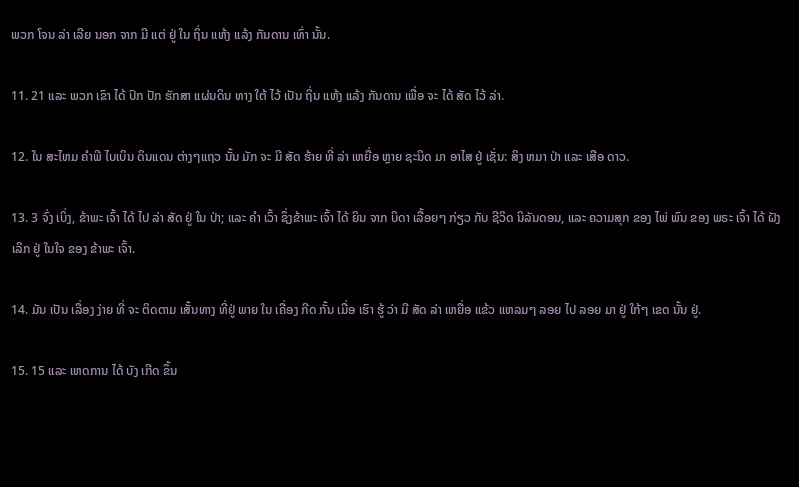ພວກ ໂຈນ ລ່າ ເລີຍ ນອກ ຈາກ ມີ ແຕ່ ຢູ່ ໃນ ຖິ່ນ ແຫ້ງ ແລ້ງ ກັນດານ ເທົ່າ ນັ້ນ.

11. 21 ແລະ ພວກ ເຂົາ ໄດ້ ປົກ ປັກ ຮັກສາ ແຜ່ນດິນ ທາງ ໃຕ້ ໄວ້ ເປັນ ຖິ່ນ ແຫ້ງ ແລ້ງ ກັນດານ ເພື່ອ ຈະ ໄດ້ ສັດ ໄວ້ ລ່າ.

12. ໃນ ສະໄຫມ ຄໍາພີ ໄບເບິນ ດິນແດນ ຕ່າງໆແຖວ ນັ້ນ ມັກ ຈະ ມີ ສັດ ຮ້າຍ ທີ່ ລ່າ ເຫຍື່ອ ຫຼາຍ ຊະນິດ ມາ ອາໄສ ຢູ່ ເຊັ່ນ: ສິງ ຫມາ ປ່າ ແລະ ເສືອ ດາວ.

13. 3 ຈົ່ງ ເບິ່ງ, ຂ້າພະ ເຈົ້າ ໄດ້ ໄປ ລ່າ ສັດ ຢູ່ ໃນ ປ່າ; ແລະ ຄໍາ ເວົ້າ ຊຶ່ງຂ້າພະ ເຈົ້າ ໄດ້ ຍິນ ຈາກ ບິດາ ເລື້ອຍໆ ກ່ຽວ ກັບ ຊີວິດ ນິລັນດອນ, ແລະ ຄວາມສຸກ ຂອງ ໄພ່ ພົນ ຂອງ ພຣະ ເຈົ້າ ໄດ້ ຝັງ ເລິກ ຢູ່ ໃນໃຈ ຂອງ ຂ້າພະ ເຈົ້າ.

14. ມັນ ເປັນ ເລື່ອງ ງ່າຍ ທີ່ ຈະ ຕິດຕາມ ເສັ້ນທາງ ທີ່ຢູ່ ພາຍ ໃນ ເຄື່ອງ ກີດ ກັ້ນ ເມື່ອ ເຮົາ ຮູ້ ວ່າ ມີ ສັດ ລ່າ ເຫຍື່ອ ແຂ້ວ ແຫລມໆ ລອຍ ໄປ ລອຍ ມາ ຢູ່ ໃກ້ໆ ເຂດ ນັ້ນ ຢູ່.

15. 15 ແລະ ເຫດການ ໄດ້ ບັງ ເກີດ ຂຶ້ນ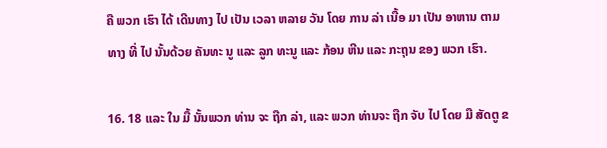ຄື ພວກ ເຮົາ ໄດ້ ເດີນທາງ ໄປ ເປັນ ເວລາ ຫລາຍ ວັນ ໂດຍ ການ ລ່າ ເນື້ອ ມາ ເປັນ ອາຫານ ຕາມ ທາງ ທີ່ ໄປ ນັ້ນດ້ວຍ ຄັນທະ ນູ ແລະ ລູກ ທະນູ ແລະ ກ້ອນ ຫີນ ແລະ ກະຖຸນ ຂອງ ພວກ ເຮົາ.

16. 18 ແລະ ໃນ ມື້ ນັ້ນພວກ ທ່ານ ຈະ ຖືກ ລ່າ, ແລະ ພວກ ທ່ານຈະ ຖືກ ຈັບ ໄປ ໂດຍ ມື ສັດຕູ ຂ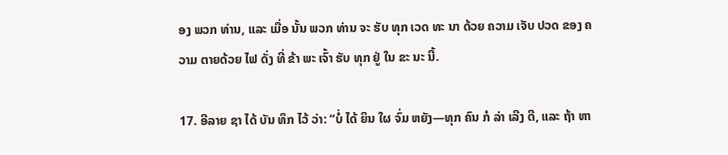ອງ ພວກ ທ່ານ, ແລະ ເມື່ອ ນັ້ນ ພວກ ທ່ານ ຈະ ຮັບ ທຸກ ເວດ ທະ ນາ ດ້ວຍ ຄວາມ ເຈັບ ປວດ ຂອງ ຄວາມ ຕາຍດ້ວຍ ໄຟ ດັ່ງ ທີ່ ຂ້າ ພະ ເຈົ້າ ຮັບ ທຸກ ຢູ່ ໃນ ຂະ ນະ ນີ້.

17. ອີລາຍ ຊາ ໄດ້ ບັນ ທຶກ ໄວ້ ວ່າ: “ບໍ່ ໄດ້ ຍິນ ໃຜ ຈົ່ມ ຫຍັງ—ທຸກ ຄົນ ກໍ ລ່າ ເລີງ ດີ, ແລະ ຖ້າ ຫາ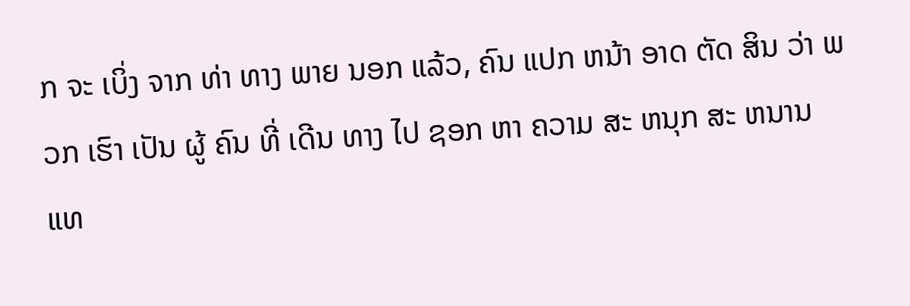ກ ຈະ ເບິ່ງ ຈາກ ທ່າ ທາງ ພາຍ ນອກ ແລ້ວ, ຄົນ ແປກ ຫນ້າ ອາດ ຕັດ ສິນ ວ່າ ພວກ ເຮົາ ເປັນ ຜູ້ ຄົນ ທີ່ ເດີນ ທາງ ໄປ ຊອກ ຫາ ຄວາມ ສະ ຫນຸກ ສະ ຫນານ ແທ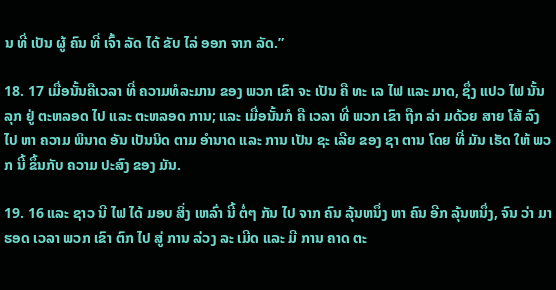ນ ທີ່ ເປັນ ຜູ້ ຄົນ ທີ່ ເຈົ້າ ລັດ ໄດ້ ຂັບ ໄລ່ ອອກ ຈາກ ລັດ.”

18. 17 ເມື່ອນັ້ນຄືເວລາ ທີ່ ຄວາມທໍລະມານ ຂອງ ພວກ ເຂົາ ຈະ ເປັນ ຄື ທະ ເລ ໄຟ ແລະ ມາດ, ຊຶ່ງ ແປວ ໄຟ ນັ້ນລຸກ ຢູ່ ຕະຫລອດ ໄປ ແລະ ຕະຫລອດ ການ; ແລະ ເມື່ອນັ້ນກໍ ຄື ເວລາ ທີ່ ພວກ ເຂົາ ຖືກ ລ່າ ມດ້ວຍ ສາຍ ໂສ້ ລົງ ໄປ ຫາ ຄວາມ ພິນາດ ອັນ ເປັນນິດ ຕາມ ອໍານາດ ແລະ ການ ເປັນ ຊະ ເລີຍ ຂອງ ຊາ ຕານ ໂດຍ ທີ່ ມັນ ເຮັດ ໃຫ້ ພວກ ນີ້ ຂຶ້ນກັບ ຄວາມ ປະສົງ ຂອງ ມັນ.

19. 16 ແລະ ຊາວ ນີ ໄຟ ໄດ້ ມອບ ສິ່ງ ເຫລົ່າ ນີ້ ຕໍ່ໆ ກັນ ໄປ ຈາກ ຄົນ ລຸ້ນຫນຶ່ງ ຫາ ຄົນ ອີກ ລຸ້ນຫນຶ່ງ, ຈົນ ວ່າ ມາ ຮອດ ເວລາ ພວກ ເຂົາ ຕົກ ໄປ ສູ່ ການ ລ່ວງ ລະ ເມີດ ແລະ ມີ ການ ຄາດ ຕະ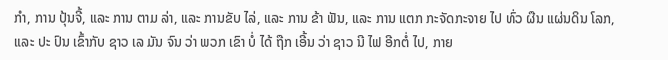ກໍາ, ການ ປຸ້ນຈີ້, ແລະ ການ ຕາມ ລ່າ, ແລະ ການຂັບ ໄລ່, ແລະ ການ ຂ້າ ຟັນ, ແລະ ການ ແຕກ ກະຈັດກະຈາຍ ໄປ ທົ່ວ ຜືນ ແຜ່ນດິນ ໂລກ, ແລະ ປະ ປົນ ເຂົ້າກັບ ຊາວ ເລ ມັນ ຈົນ ວ່າ ພວກ ເຂົາ ບໍ່ ໄດ້ ຖືກ ເອີ້ນ ວ່າ ຊາວ ນີ ໄຟ ອີກຕໍ່ ໄປ, ກາຍ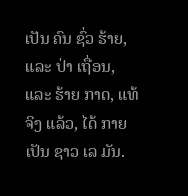ເປັນ ຄົນ ຊົ່ວ ຮ້າຍ, ແລະ ປ່າ ເຖື່ອນ, ແລະ ຮ້າຍ ກາດ, ແທ້ ຈິງ ແລ້ວ, ໄດ້ ກາຍ ເປັນ ຊາວ ເລ ມັນ.